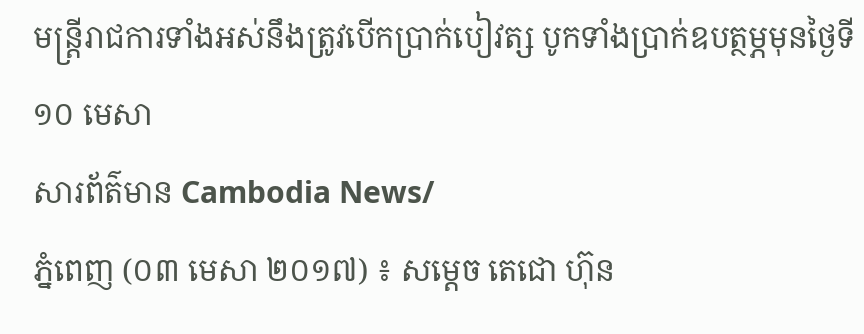មន្ត្រីរាជការទាំងអស់នឹងត្រូវបើកប្រាក់បៀវត្ស បូកទាំងប្រាក់ឧបត្ថម្ភមុនថ្ងៃទី ១០ មេសា
សារព័ត៌មាន Cambodia News/
ភ្នំពេញ (០៣ មេសា ២០១៧) ៖ សម្ដេច តេជោ ហ៊ុន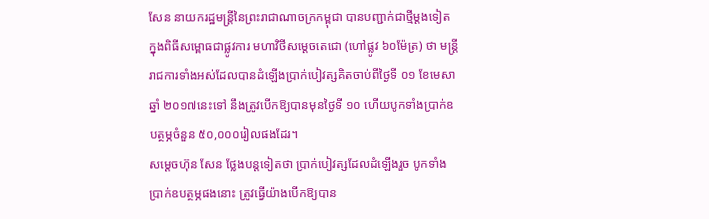សែន នាយករដ្ឋមន្ត្រីនៃព្រះរាជាណាចក្រកម្ពុជា បានបញ្ជាក់ជាថ្មីម្ដងទៀត ក្នុងពិធីសម្ពោធជាផ្លូវការ មហាវិថីសម្ដេចតេជោ (ហៅផ្លូវ ៦០ម៉ែត្រ) ថា មន្ត្រីរាជការទាំងអស់ដែលបានដំឡើងប្រាក់បៀវត្សគិតចាប់ពីថ្ងៃទី ០១ ខែមេសា ឆ្នាំ ២០១៧នេះទៅ នឹងត្រូវបើកឱ្យបានមុនថ្ងៃទី ១០ ហើយបូកទាំងប្រាក់ឧបត្ថម្ភចំនួន ៥០,០០០រៀលផងដែរ។
សម្ដេចហ៊ុន សែន ថ្លែងបន្តទៀតថា ប្រាក់បៀវត្សដែលដំឡើងរួច បូកទាំងប្រាក់ឧបត្ថម្ភផងនោះ ត្រូវធ្វើយ៉ាងបើកឱ្យបាន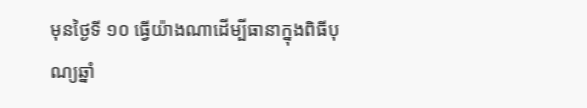មុនថ្ងៃទី ១០ ធ្វើយ៉ាងណាដើម្បីធានាក្នុងពិធីបុណ្យឆ្នាំ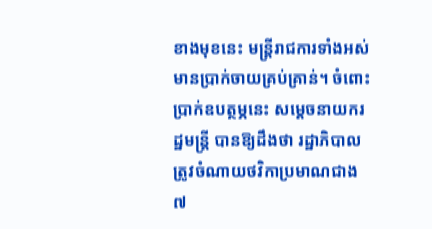ខាងមុខនេះ មន្ត្រីរាជការទាំងអស់មានប្រាក់ចាយគ្រប់គ្រាន់។ ចំពោះប្រាក់ឧបត្ថម្ភនេះ សម្ដេចនាយករដ្ឋមន្ត្រី បានឱ្យដឹងថា រដ្ឋាភិបាលត្រូវចំណាយថវិកាប្រមាណជាង ៧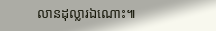លានដុល្លារឯណោះ៕